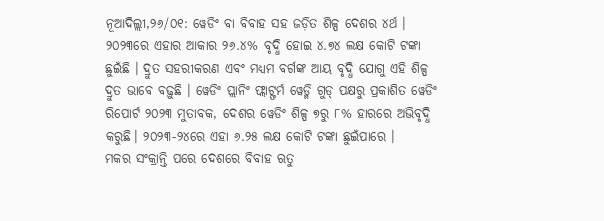ନୂଆଦିଲ୍ଲୀ,୨୬/୦୧: ୱେଡିଂ ବା ବିବାହ ସହ ଜଡ଼ିତ ଶିଳ୍ପ ଦେଶର ୪ର୍ଥ । ୨୦୨୩ରେ ଏହାର ଆକାର ୨୬.୪% ବୃଦ୍ଧି ହୋଇ ୪.୭୪ ଲକ୍ଷ କୋଟି ଟଙ୍କା ଛୁଇଁଛି । ଦ୍ରୁତ ସହରୀକରଣ ଏବଂ ମଧ୍ୟମ ବର୍ଗଙ୍କ ଆୟ ବୃଦ୍ଧି ଯୋଗୁ ଏହି ଶିଳ୍ପ ଦ୍ରୁତ ଭାବେ ବଢ଼ୁଛି । ୱେଡିଂ ପ୍ଲାନିଂ ଫ୍ଲାଟ୍ଫର୍ମ ୱେଡ୍ମି ଗୁଡ୍ ପକ୍ଷରୁ ପ୍ରକାଶିତ ୱେଡିଂ ରିପୋର୍ଟ ୨୦୨୩ ମୁତାବକ, ଦେଶର ୱେଡିଂ ଶିଳ୍ପ ୭ରୁ ୮% ହାରରେ ଅଭିବୃଦ୍ଧି କରୁଛି। ୨୦୨୩-୨୪ରେ ଏହା ୬.୨୫ ଲକ୍ଷ କୋଟି ଟଙ୍କା ଛୁଇଁପାରେ ।
ମକର ସଂକ୍ରାନ୍ତି ପରେ ଦେଶରେ ବିବାହ ଋତୁ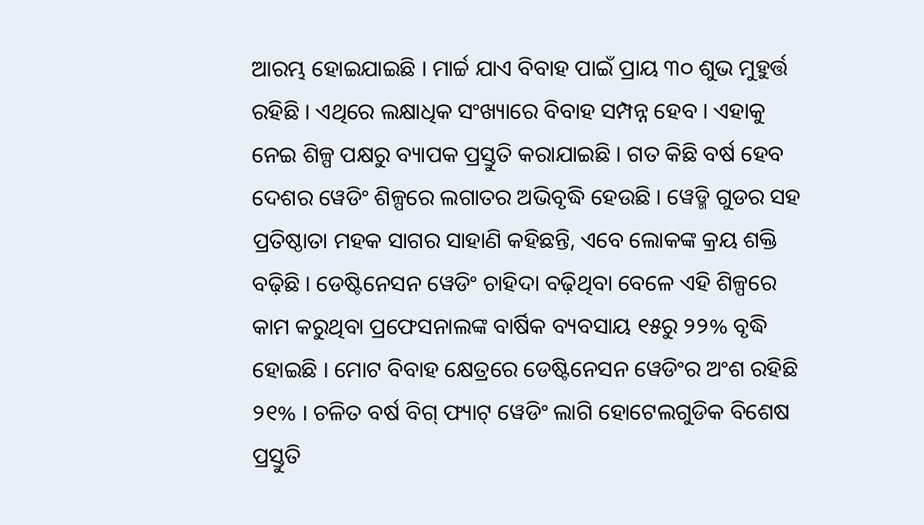ଆରମ୍ଭ ହୋଇଯାଇଛି । ମାର୍ଚ୍ଚ ଯାଏ ବିବାହ ପାଇଁ ପ୍ରାୟ ୩୦ ଶୁଭ ମୁହୁର୍ତ୍ତ ରହିଛି । ଏଥିରେ ଲକ୍ଷାଧିକ ସଂଖ୍ୟାରେ ବିବାହ ସମ୍ପନ୍ନ ହେବ । ଏହାକୁ ନେଇ ଶିଳ୍ପ ପକ୍ଷରୁ ବ୍ୟାପକ ପ୍ରସ୍ତୁତି କରାଯାଇଛି । ଗତ କିଛି ବର୍ଷ ହେବ ଦେଶର ୱେଡିଂ ଶିଳ୍ପରେ ଲଗାତର ଅଭିବୃଦ୍ଧି ହେଉଛି । ୱେଡ୍ମି ଗୁଡର ସହ ପ୍ରତିଷ୍ଠାତା ମହକ ସାଗର ସାହାଣି କହିଛନ୍ତି, ଏବେ ଲୋକଙ୍କ କ୍ରୟ ଶକ୍ତି ବଢ଼ିଛି । ଡେଷ୍ଟିନେସନ ୱେଡିଂ ଚାହିଦା ବଢ଼ିଥିବା ବେଳେ ଏହି ଶିଳ୍ପରେ କାମ କରୁଥିବା ପ୍ରଫେସନାଲଙ୍କ ବାର୍ଷିକ ବ୍ୟବସାୟ ୧୫ରୁ ୨୨% ବୃଦ୍ଧି ହୋଇଛି । ମୋଟ ବିବାହ କ୍ଷେତ୍ରରେ ଡେଷ୍ଟିନେସନ ୱେଡିଂର ଅଂଶ ରହିଛି ୨୧% । ଚଳିତ ବର୍ଷ ବିଗ୍ ଫ୍ୟାଟ୍ ୱେଡିଂ ଲାଗି ହୋଟେଲଗୁଡିକ ବିଶେଷ ପ୍ରସ୍ତୁତି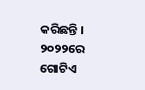କରିଛନ୍ତି ।
୨୦୨୨ରେ ଗୋଟିଏ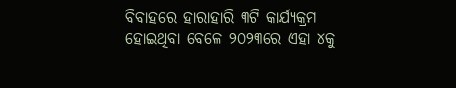ବିବାହରେ ହାରାହାରି ୩ଟି କାର୍ଯ୍ୟକ୍ରମ ହୋଇଥିବା ବେଳେ ୨୦୨୩ରେ ଏହା ୪କୁ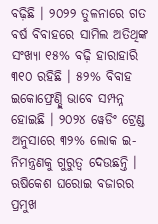ବଢ଼ିଛି । ୨୦୨୨ ତୁଳନାରେ ଗତ ବର୍ଷ ବିବାହରେ ସାମିଲ ଅତିଥିଙ୍କ ସଂଖ୍ୟା ୧୫% ବଢ଼ି ହାରାହାରି ୩୧୦ ରହିଛି । ୫୨% ବିବାହ ଇକୋଫ୍ରେଣ୍ଡ୍ଲି ଭାବେ ସମ୍ପନ୍ନ ହୋଇଛି । ୨୦୨୪ ୱେଡିଂ ଟ୍ରେଣ୍ଡ ଅନୁସାରେ ୩୨% ଲୋକ ଇ-ନିମନ୍ତ୍ରଣକୁ ଗୁରୁତ୍ୱ ଦେଉଛନ୍ତି । ଋଷିକେଶ ଘରୋଇ ବଜାରର ପ୍ରମୁଖ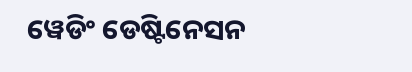ୱେଡିଂ ଡେଷ୍ଟିନେସନ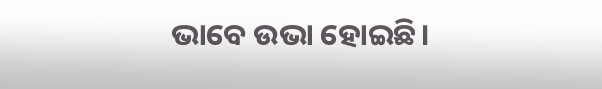ଭାବେ ଉଭା ହୋଇଛି।